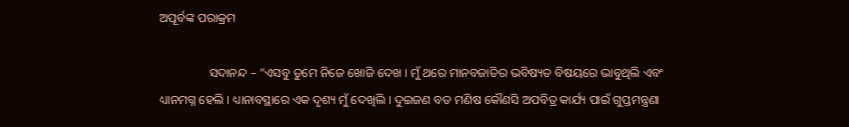ଅପୂର୍ବଙ୍କ ପରାକ୍ରମ

                ସଦାନନ୍ଦ – “ଏସବୁ ତୁମେ ନିଜେ ଖୋଜି ଦେଖ । ମୁଁ ଥରେ ମାନବଜାତିର ଭବିଷ୍ୟତ ବିଷୟରେ ଭାବୁଥିଲି ଏବଂ ଧ୍ୟାନମଗ୍ନ ହେଲି । ଧ୍ୟାନାବସ୍ଥାରେ ଏକ ଦୃଶ୍ୟ ମୁଁ ଦେଖିଲି । ଦୁଇଜଣ ବଡ ମଣିଷ କୌଣସି ଅପବିତ୍ର କାର୍ଯ୍ୟ ପାଇଁ ଗୁପ୍ତମନ୍ତ୍ରଣା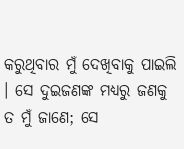କରୁଥିବାର ମୁଁ ଦେଖିବାକୁ ପାଇଲି । ସେ ଦୁଇଜଣଙ୍କ ମଧ୍ୟରୁ ଜଣକୁ ତ ମୁଁ ଜାଣେ; ସେ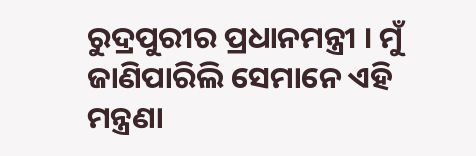ରୁଦ୍ରପୁରୀର ପ୍ରଧାନମନ୍ତ୍ରୀ । ମୁଁ ଜାଣିପାରିଲି ସେମାନେ ଏହି ମନ୍ତ୍ରଣା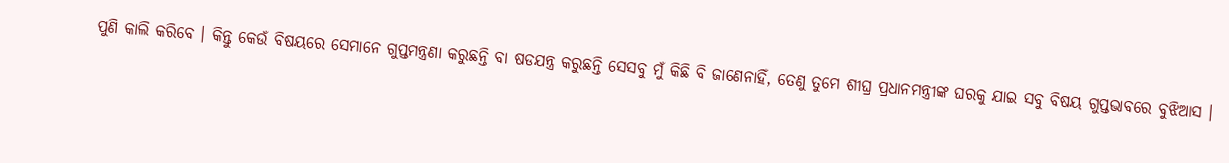ପୁଣି କାଲି କରିବେ । କିନ୍ତୁ କେଉଁ ବିଷୟରେ ସେମାନେ ଗୁପ୍ତମନ୍ତ୍ରଣା କରୁଛନ୍ତି ବା ଷଡଯନ୍ତ୍ର କରୁଛନ୍ତି ସେସବୁ ମୁଁ କିଛି ବି ଜାଣେନାହିଁ, ତେଣୁ ତୁମେ ଶୀଘ୍ର ପ୍ରଧାନମନ୍ତ୍ରୀଙ୍କ ଘରକୁ ଯାଇ ସବୁ ବିଷୟ ଗୁପ୍ତଭାବରେ ବୁଝିଆସ ।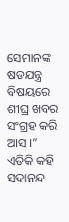ସେମାନଙ୍କ ଷଡଯନ୍ତ୍ର ବିଷୟରେ ଶୀଘ୍ର ଖବର ସଂଗ୍ରହ କରି ଆସ ।” ଏତିକି କହି ସଦାନନ୍ଦ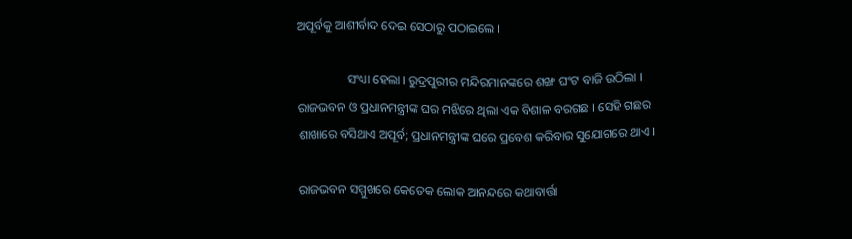ଅପୂର୍ବକୁ ଆଶୀର୍ବାଦ ଦେଇ ସେଠାରୁ ପଠାଇଲେ ।

                ସଂଧ୍ୟା ହେଲା । ରୁଦ୍ରପୁରୀର ମନ୍ଦିରମାନଙ୍କରେ ଶଙ୍ଖ ଘଂଟ ବାଜି ଉଠିଲା । ରାଜଭବନ ଓ ପ୍ରଧାନମନ୍ତ୍ରୀଙ୍କ ଘର ମଝିରେ ଥିଲା ଏକ ବିଶାଳ ବରଗଛ । ସେହି ଗଛର ଶାଖାରେ ବସିଥାଏ ଅପୂର୍ବ; ପ୍ରଧାନମନ୍ତ୍ରୀଙ୍କ ଘରେ ପ୍ରବେଶ କରିବାର ସୁଯୋଗରେ ଥାଏ ।

ରାଜଭବନ ସମ୍ମୁଖରେ କେତେକ ଲୋକ ଆନନ୍ଦରେ କଥାବାର୍ତ୍ତା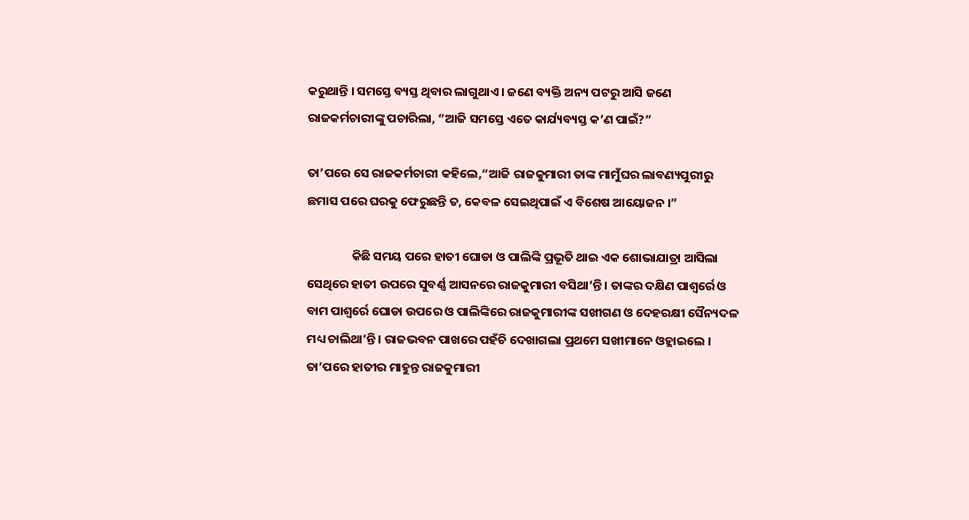କରୁଥାନ୍ତି । ସମସ୍ତେ ବ୍ୟସ୍ତ ଥିବାର ଲାଗୁଥାଏ । ଜଣେ ବ୍ୟକ୍ତି ଅନ୍ୟ ପଟରୁ ଆସି ଜଣେ ରାଜକର୍ମଚାରୀଙ୍କୁ ପଚାରିଲା, “ଆଜି ସମସ୍ତେ ଏତେ କାର୍ଯ୍ୟବ୍ୟସ୍ତ କ’ଣ ପାଇଁ?”

ତା’ପରେ ସେ ରାଜକର୍ମଚାରୀ କହିଲେ,“ଆଜି ରାଜକୁମାରୀ ତାଙ୍କ ମାମୁଁଘର ଲାବଣ୍ୟପୁରୀରୁ ଛମାସ ପରେ ଘରକୁ ଫେରୁଛନ୍ତି ତ, କେବଳ ସେଇଥିପାଇଁ ଏ ବିଶେଷ ଆୟୋଜନ ।”

                କିଛି ସମୟ ପରେ ହାତୀ ଘୋଡା ଓ ପାଲିଙ୍କି ପ୍ରଭୂତି ଥାଇ ଏକ ଶୋଭାଯାତ୍ରା ଆସିଲା ସେଥିରେ ହାତୀ ଉପରେ ସୁବର୍ଣ୍ଣ ଆସନରେ ରାଜକୁମାରୀ ବସିଥା’ନ୍ତି । ତାଙ୍କର ଦକ୍ଷିଣ ପାଶ୍ୱର୍ରେ ଓ ବାମ ପାଶ୍ୱର୍ରେ ଘୋଡା ଉପରେ ଓ ପାଲିଙ୍କିରେ ରାଜକୁମାରୀଙ୍କ ସଖୀଗଣ ଓ ଦେହରକ୍ଷୀ ସୈନ୍ୟଦଳ ମଧ୍ୟ ଚାଲିଥା’ନ୍ତି । ରାଜଭବନ ପାଖରେ ପହଁଚି ଦେଖାଗଲା ପ୍ରଥମେ ସଖୀମାନେ ଓହ୍ଲାଇଲେ । ତା’ପରେ ହାତୀର ମାହୁନ୍ତ ରାଜକୁମାରୀ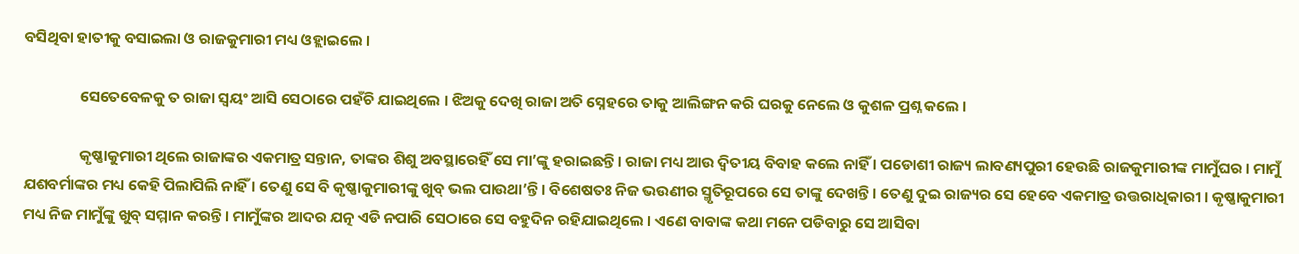ବସିଥିବା ହାତୀକୁ ବସାଇଲା ଓ ରାଜକୁମାରୀ ମଧ୍ୟ ଓହ୍ଲାଇଲେ ।

                ସେତେବେଳକୁ ତ ରାଜା ସ୍ୱୟଂ ଆସି ସେଠାରେ ପହଁଚି ଯାଇଥିଲେ । ଝିଅକୁ ଦେଖି ରାଜା ଅତି ସ୍ନେହରେ ତାକୁ ଆଲିଙ୍ଗନ କରି ଘରକୁ ନେଲେ ଓ କୁଶଳ ପ୍ରଶ୍ନ କଲେ ।

                କୃଷ୍ଣାକୁମାରୀ ଥିଲେ ରାଜାଙ୍କର ଏକମାତ୍ର ସନ୍ତାନ, ତାଙ୍କର ଶିଶୁ ଅବସ୍ଥାରେହିଁ ସେ ମା’ଙ୍କୁ ହରାଇଛନ୍ତି । ରାଜା ମଧ୍ୟ ଆଉ ଦ୍ୱିତୀୟ ବିବାହ କଲେ ନାହିଁ । ପଡୋଶୀ ରାଜ୍ୟ ଲାବଣ୍ୟପୁରୀ ହେଉଛି ରାଜକୁମାରୀଙ୍କ ମାମୁଁଘର । ମାମୁଁ ଯଶବର୍ମାଙ୍କର ମଧ୍ୟ କେହି ପିଲାପିଲି ନାହିଁ । ତେଣୁ ସେ ବି କୃଷ୍ଣାକୁମାରୀଙ୍କୁ ଖୁବ୍ ଭଲ ପାଉଥା’ନ୍ତି । ବିଶେଷତଃ ନିଜ ଭଉଣୀର ସ୍ମୃତିରୂପରେ ସେ ତାଙ୍କୁ ଦେଖନ୍ତି । ତେଣୁ ଦୁଇ ରାଜ୍ୟର ସେ ହେବେ ଏକମାତ୍ର ଉତ୍ତରାଧିକାରୀ । କୃଷ୍ଣାକୁମାରୀ ମଧ୍ୟ ନିଜ ମାମୁଁଙ୍କୁ ଖୁବ୍ ସମ୍ମାନ କରନ୍ତି । ମାମୁଁଙ୍କର ଆଦର ଯତ୍ନ ଏଡି ନପାରି ସେଠାରେ ସେ ବହୁଦିନ ରହିଯାଇଥିଲେ । ଏଣେ ବାବାଙ୍କ କଥା ମନେ ପଡିବାରୁ ସେ ଆସିବା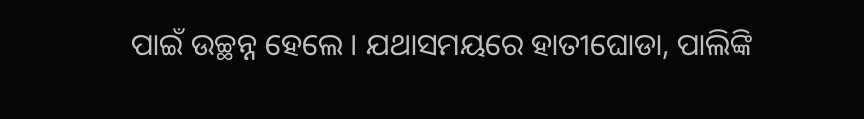ପାଇଁ ଉଚ୍ଛନ୍ନ ହେଲେ । ଯଥାସମୟରେ ହାତୀଘୋଡା, ପାଲିଙ୍କି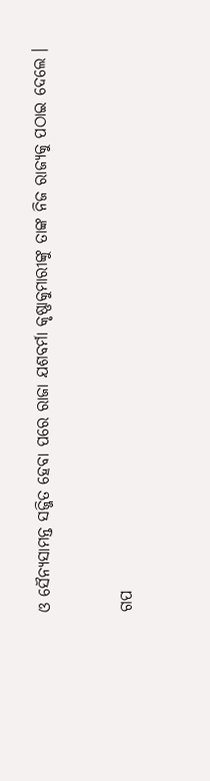ଓ ସୈନ୍ୟସାମନ୍ତ ସଜ୍ଜିତ ହେବା ପରେ ରାଜା ଯଶବର୍ମା କୃଷ୍ଣାକୁମାରୀଙ୍କୁ ତାଙ୍କ ନିଜ ରାଜ୍ୟକୁ ପଠାଇ ଦେଲେ ।


ଗପ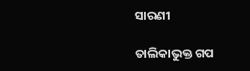ସାରଣୀ

ତାଲିକାଭୁକ୍ତ ଗପ